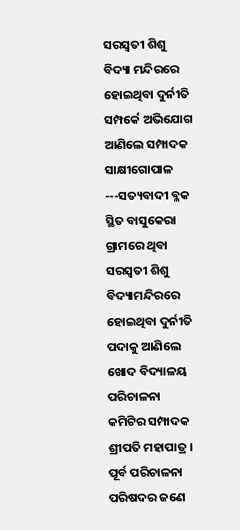ସରସ୍ୱତୀ ଶିଶୁ ବିଦ୍ୟା ମନ୍ଦିରରେ ହୋଇଥିବା ଦୁର୍ନୀତି ସମ୍ପର୍କେ ଅଭିଯୋଗ ଆଣିଲେ ସମ୍ପାଦକ
ସାକ୍ଷୀଗୋପାଳ ---ସତ୍ୟବାଦୀ ବ୍ଳକ ସ୍ଥିତ ବାସୁକେରା ଗ୍ରାମରେ ଥିବା ସରସ୍ୱତୀ ଶିଶୁ ବିଦ୍ୟାମନ୍ଦିରରେ ହୋଇଥିବା ଦୁର୍ନୀତି ପଦାକୁ ଆଣିଲେ ଖୋଦ ବିଦ୍ୟାଳୟ ପରିଚାଳନା କମିଟିର ସମ୍ପାଦକ ଶ୍ରୀପତି ମହାପାତ୍ର । ପୂର୍ବ ପରିଚାଳନା ପରିଷଦର ଜଣେ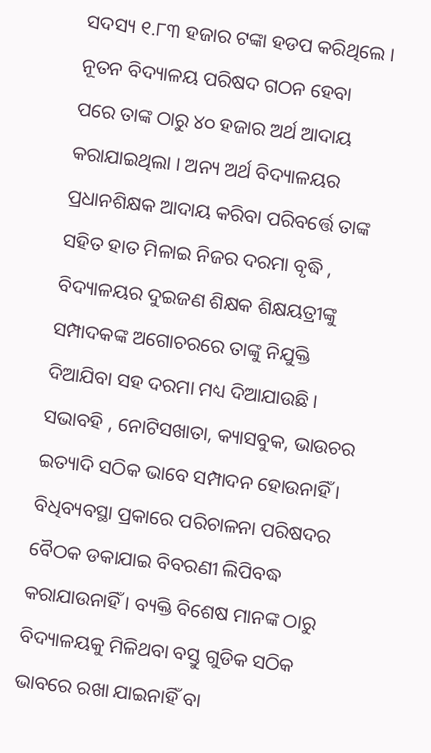ସଦସ୍ୟ ୧.୮୩ ହଜାର ଟଙ୍କା ହଡପ କରିଥିଲେ । ନୂତନ ବିଦ୍ୟାଳୟ ପରିଷଦ ଗଠନ ହେବା ପରେ ତାଙ୍କ ଠାରୁ ୪୦ ହଜାର ଅର୍ଥ ଆଦାୟ କରାଯାଇଥିଲା । ଅନ୍ୟ ଅର୍ଥ ବିଦ୍ୟାଳୟର ପ୍ରଧାନଶିକ୍ଷକ ଆଦାୟ କରିବା ପରିବର୍ତ୍ତେ ତାଙ୍କ ସହିତ ହାତ ମିଳାଇ ନିଜର ଦରମା ବୃଦ୍ଧି , ବିଦ୍ୟାଳୟର ଦୁଇଜଣ ଶିକ୍ଷକ ଶିକ୍ଷୟତ୍ରୀଙ୍କୁ ସମ୍ପାଦକଙ୍କ ଅଗୋଚରରେ ତାଙ୍କୁ ନିଯୁକ୍ତି ଦିଆଯିବା ସହ ଦରମା ମଧ୍ୟ ଦିଆଯାଉଛି । ସଭାବହି , ନୋଟିସଖାତା, କ୍ୟାସବୁକ, ଭାଉଚର ଇତ୍ୟାଦି ସଠିକ ଭାବେ ସମ୍ପାଦନ ହୋଉନାହିଁ । ବିଧିବ୍ୟବସ୍ଥା ପ୍ରକାରେ ପରିଚାଳନା ପରିଷଦର ବୈଠକ ଡକାଯାଇ ବିବରଣୀ ଲିପିବଦ୍ଧ କରାଯାଉନାହିଁ । ବ୍ୟକ୍ତି ବିଶେଷ ମାନଙ୍କ ଠାରୁ ବିଦ୍ୟାଳୟକୁ ମିଳିଥବା ବସ୍ତୁ ଗୁଡିକ ସଠିକ ଭାବରେ ରଖା ଯାଇନାହିଁ ବା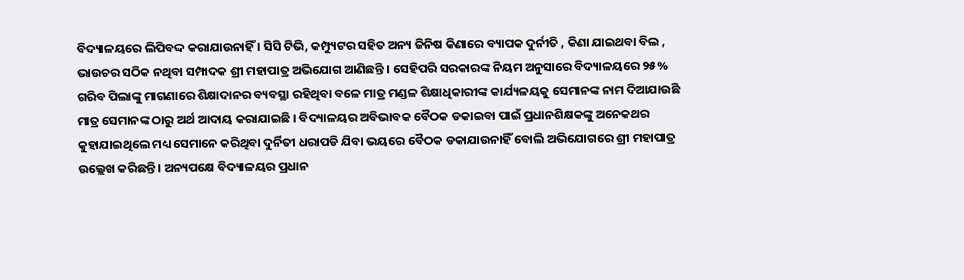ବିଦ୍ୟାଳୟରେ ଲିପିବଦ୍ଦ କରାଯାଉନାହିଁ । ସିସି ଟିଭି, କମ୍ପ୍ୟୁଟର ସହିତ ଅନ୍ୟ ଜିନିଷ କିଣାରେ ବ୍ୟାପକ ଦୁର୍ନୀତି , କିଣା ଯାଇଥବା ବିଲ , ଭାଉଚର ସଠିକ ନଥିବା ସମ୍ପାଦକ ଶ୍ରୀ ମହାପାତ୍ର ଅଭିଯୋଗ ଆଣିଛନ୍ତି । ସେହିପରି ସରକାରଙ୍କ ନିୟମ ଅନୁସାରେ ବିଦ୍ୟାଳୟରେ ୨୫% ଗରିବ ପିଲାଙ୍କୁ ମାଗଣାରେ ଶିକ୍ଷାଦାନର ବ୍ୟବସ୍ଥା ରହିଥିବା ବଳେ ମାତ୍ର ମଣ୍ଡଳ ଶିକ୍ଷାଧିକାରୀଙ୍କ କାର୍ଯ୍ୟଳୟକୁ ସେମାନଙ୍କ ନାମ ଦିଆଯାଉଛି ମାତ୍ର ସେମାନଙ୍କ ଠାରୁ ଅର୍ଥ ଆଦାୟ କରାଯାଇଛି । ବିଦ୍ୟାଳୟର ଅବିଭାବକ ବୈଠକ ଡକାଇବା ପାଇଁ ପ୍ରଧାନଶିକ୍ଷକଙ୍କୁ ଅନେକଥର କୁହାଯାଇଥିଲେ ମଧ୍ୟ ସେମାନେ କରିଥିବା ଦୁର୍ନିତୀ ଧରାପଡି ଯିବା ଭୟରେ ବୈଠକ ଡକାଯାଉନାହିଁ ବୋଲି ଅଭିଯୋଗରେ ଶ୍ରୀ ମହାପାତ୍ର ଉଲ୍ଲେଖ କରିଛନ୍ତି । ଅନ୍ୟପକ୍ଷେ ବିଦ୍ୟାଳୟର ପ୍ରଧାନ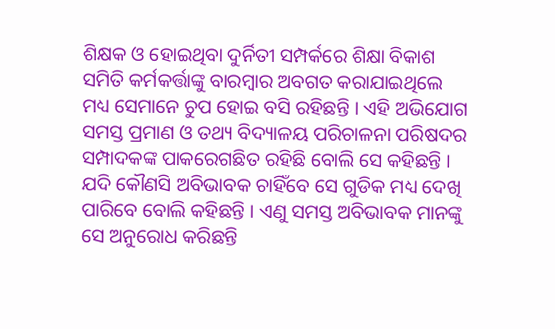ଶିକ୍ଷକ ଓ ହୋଇଥିବା ଦୁର୍ନିତୀ ସମ୍ପର୍କରେ ଶିକ୍ଷା ବିକାଶ ସମିତି କର୍ମକର୍ତ୍ତାଙ୍କୁ ବାରମ୍ବାର ଅବଗତ କରାଯାଇଥିଲେ ମଧ୍ୟ ସେମାନେ ଚୁପ ହୋଇ ବସି ରହିଛନ୍ତି । ଏହି ଅଭିଯୋଗ ସମସ୍ତ ପ୍ରମାଣ ଓ ତଥ୍ୟ ବିଦ୍ୟାଳୟ ପରିଚାଳନା ପରିଷଦର ସମ୍ପାଦକଙ୍କ ପାକରେଗଛିତ ରହିଛି ବୋଲି ସେ କହିଛନ୍ତି । ଯଦି କୌଣସି ଅବିଭାବକ ଚାହିଁବେ ସେ ଗୁଡିକ ମଧ୍ୟ ଦେଖି ପାରିବେ ବୋଲି କହିଛନ୍ତି । ଏଣୁ ସମସ୍ତ ଅବିଭାବକ ମାନଙ୍କୁ ସେ ଅନୁରୋଧ କରିଛନ୍ତି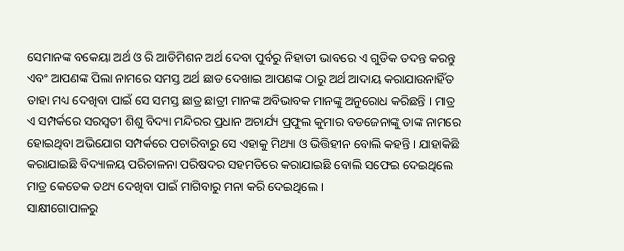ସେମାନଙ୍କ ବକେୟା ଅର୍ଥ ଓ ରି ଆଡିମିଶନ ଅର୍ଥ ଦେବା ପୁର୍ବରୁ ନିହାତୀ ଭାବରେ ଏ ଗୁଡିକ ତଦନ୍ତ କରନ୍ତୁ ଏବଂ ଆପଣଙ୍କ ପିଲା ନାମରେ ସମସ୍ତ ଅର୍ଥ ଛାଡ ଦେଖାଇ ଆପଣଙ୍କ ଠାରୁ ଅର୍ଥ ଆଦାୟ କରାଯାଉନାହିଁତ ତାହା ମଧ୍ୟ ଦେଖିବା ପାଇଁ ସେ ସମସ୍ତ ଛାତ୍ର ଛାତ୍ରୀ ମାନଙ୍କ ଅବିଭାବକ ମାନଙ୍କୁ ଅନୁରୋଧ କରିଛନ୍ତି । ମାତ୍ର ଏ ସମ୍ପର୍କରେ ସରସ୍ୱତୀ ଶିଶୁ ବିଦ୍ୟା ମନ୍ଦିରର ପ୍ରଧାନ ଅଚାର୍ଯ୍ୟ ପ୍ରଫୁଲ କୁମାର ବଡଜେନାଙ୍କୁ ତାଙ୍କ ନାମରେ ହୋଇଥିବା ଅଭିଯୋଗ ସମ୍ପର୍କରେ ପଚାରିବାରୁ ସେ ଏହାକୁ ମିଥ୍ୟା ଓ ଭିତ୍ତିହୀନ ବୋଲି କହନ୍ତି । ଯାହାକିଛି କରାଯାଇଛି ବିଦ୍ୟାଳୟ ପରିଚାଳନା ପରିଷଦର ସହମତିରେ କରାଯାଇଛି ବୋଲି ସଫେଇ ଦେଇଥିଲେ ମାତ୍ର କେତେକ ତଥ୍ୟ ଦେଖିବା ପାଇଁ ମାଗିବାରୁ ମନା କରି ଦେଇଥିଲେ ।
ସାକ୍ଷୀଗୋପାଳରୁ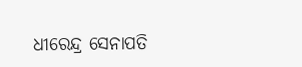ଧୀରେନ୍ଦ୍ର ସେନାପତି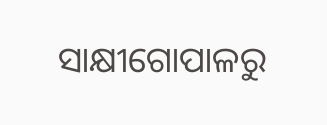ସାକ୍ଷୀଗୋପାଳରୁ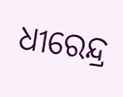ଧୀରେନ୍ଦ୍ର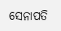ସେନାପତି